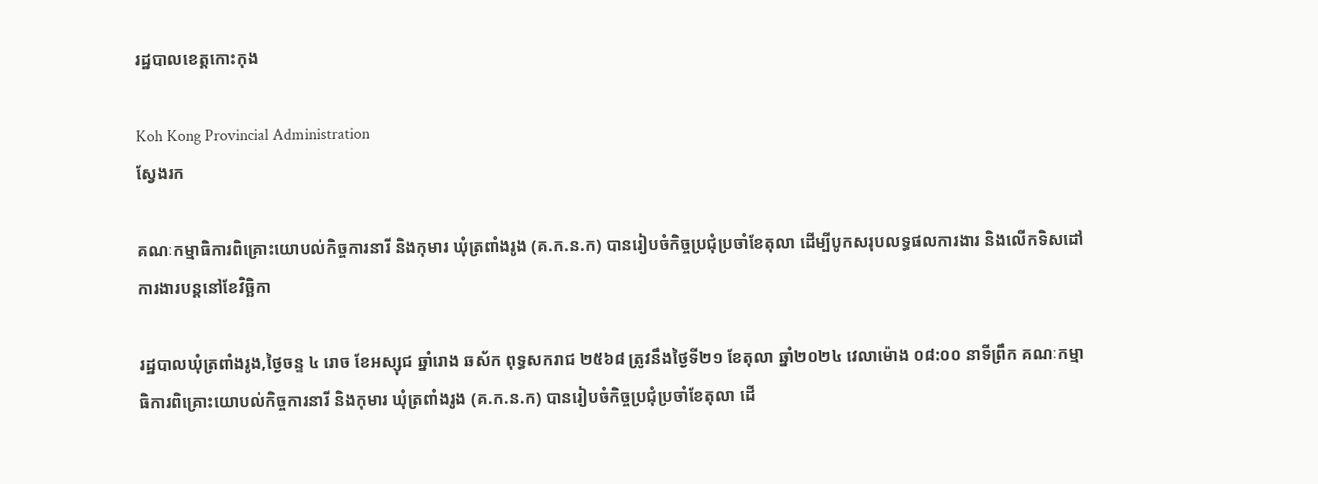រដ្ឋបាលខេត្តកោះកុង

Koh Kong Provincial Administration
ស្វែងរក

គណៈកម្មាធិការពិគ្រោះយោបល់កិច្ចការនារី និងកុមារ ឃុំត្រពាំងរូង (គ.ក.ន.ក) បានរៀបចំកិច្ចប្រជុំប្រចាំខែតុលា ដើម្បីបូកសរុបលទ្ធផលការងារ និងលើកទិសដៅការងារបន្តនៅខែវិច្ឆិកា

រដ្ឋបាលឃុំត្រពាំងរូង,ថ្ងៃចន្ទ ៤ រោច ខែអស្សុជ ឆ្នាំរោង ឆស័ក ពុទ្ធសករាជ ២៥៦៨ ត្រូវនឹងថ្ងៃទី២១ ខែតុលា ឆ្នាំ២០២៤ វេលាម៉ោង ០៨:០០ នាទីព្រឹក គណៈកម្មាធិការពិគ្រោះយោបល់កិច្ចការនារី និងកុមារ ឃុំត្រពាំងរូង (គ.ក.ន.ក) បានរៀបចំកិច្ចប្រជុំប្រចាំខែតុលា ដើ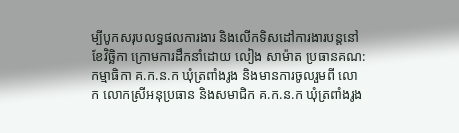ម្បីបូកសរុបលទ្ធផលការងារ និងលើកទិសដៅការងារបន្តនៅខែវិច្ឆិកា ក្រោមការដឹកនាំដោយ លៀង សាម៉ាត ប្រធានគណ:កម្មាធិកា គ.ក.ន.ក ឃុំត្រពាំងរូង និងមានការចូលរួមពី លោក លោកស្រីអនុប្រធាន និងសមាជិក គ.ក.ន.ក ឃុំត្រពាំងរូង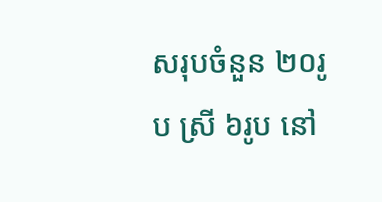សរុបចំនួន ២០រូប ស្រី ៦រូប នៅ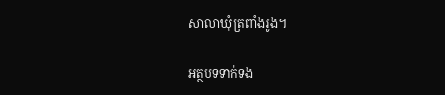សាលាឃុំត្រពាំងរូង។

អត្ថបទទាក់ទង